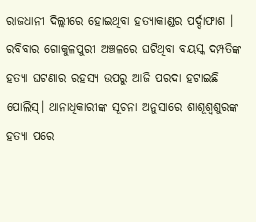ରାଜଧାନୀ ଦିଲ୍ଲୀରେ ହୋଇଥିବା ହତ୍ୟାକାଣ୍ଡର ପର୍ଦ୍ଦାଫାଶ । ରବିବାର ଗୋକୁଳପୁରୀ ଅଞ୍ଚଳରେ ଘଟିଥିବା ବୟସ୍କ ଦମ୍ପତିଙ୍କ ହତ୍ୟା ଘଟଣାର ରହସ୍ୟ ଉପରୁ ଆଜି ପରଦା ହଟାଇଛି ପୋଲିସ୍। ଥାନାଧିକାରୀଙ୍କ ସୂଚନା ଅନୁସାରେ ଶାଶୂଶ୍ୱଶୁରଙ୍କ ହତ୍ୟା ପରେ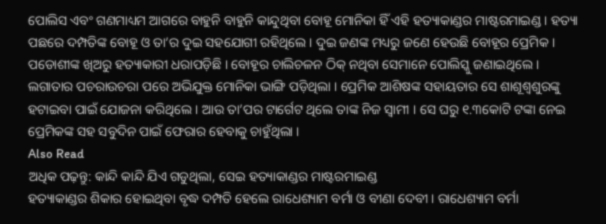ପୋଲିସ ଏବଂ ଗଣମାଧ୍ୟମ ଆଗରେ ବାହୁନି ବାହୁନି କାନ୍ଦୁଥିବା ବୋହୂ ମୋନିକା ହିଁ ଏହି ହତ୍ୟାକାଣ୍ଡର ମାଷ୍ଟରମାଇଣ୍ଡ । ହତ୍ୟା ପଛରେ ଦମ୍ପତିଙ୍କ ବୋହୂ ଓ ତା’ର ଦୁଇ ସହଯୋଗୀ ରହିଥିଲେ । ଦୁଇ ଜଣଙ୍କ ମଧ୍ୟରୁ ଜଣେ ହେଉଛି ବୋହୂର ପ୍ରେମିକ ।
ପଡୋଶୀଙ୍କ ଖିଅରୁ ହତ୍ୟାକାରୀ ଧରାପଡ଼ିଛି । ବୋହୂର ଚାଲିଚଳନ ଠିକ୍ ନଥିବା ସେମାନେ ପୋଲିସ୍କୁ ଜଣାଇଥିଲେ । ଲଗାତାର ପଚରାଉଚରା ପରେ ଅଭିଯୁକ୍ତ ମୋନିକା ଭାଙ୍ଗି ପଡ଼ିଥିଲା । ପ୍ରେମିକ ଆଶିଷଙ୍କ ସହାୟତାର ସେ ଶାଶୂଶ୍ୱଶୁରଙ୍କୁ ହଟାଇବା ପାଇଁ ଯୋଜନା କରିଥିଲେ । ଆଉ ତା’ପର ଟାର୍ଗେଟ ଥିଲେ ତାଙ୍କ ନିଜ ସ୍ୱାମୀ । ସେ ଘରୁ ୧.୩କୋଟି ଟଙ୍କା ନେଇ ପ୍ରେମିକଙ୍କ ସହ ସବୁଦିନ ପାଇଁ ଫେରାର ହେବାକୁ ଚାହୁଁଥିଲା ।
Also Read
ଅଧିକ ପଢ଼ନ୍ତୁ: କାନ୍ଦି କାନ୍ଦି ଯିଏ ଗଡୁଥିଲା, ସେଇ ହତ୍ୟାକାଣ୍ଡର ମାଷ୍ଟରମାଇଣ୍ଡ
ହତ୍ୟାକାଣ୍ଡର ଶିକାର ହୋଇଥିବା ବୃଦ୍ଧ ଦମ୍ପତି ହେଲେ ରାଧେଶ୍ୟାମ ବର୍ମା ଓ ବୀଣା ଦେବୀ । ରାଧେଶ୍ୟାମ ବର୍ମା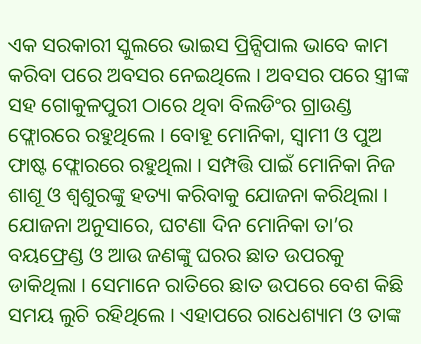ଏକ ସରକାରୀ ସ୍କୁଲରେ ଭାଇସ ପ୍ରିନ୍ସିପାଲ ଭାବେ କାମ କରିବା ପରେ ଅବସର ନେଇଥିଲେ । ଅବସର ପରେ ସ୍ତ୍ରୀଙ୍କ ସହ ଗୋକୁଳପୁରୀ ଠାରେ ଥିବା ବିଲଡିଂର ଗ୍ରାଉଣ୍ଡ ଫ୍ଲୋରରେ ରହୁଥିଲେ । ବୋହୂ ମୋନିକା, ସ୍ୱାମୀ ଓ ପୁଅ ଫାଷ୍ଟ ଫ୍ଲୋରରେ ରହୁଥିଲା । ସମ୍ପତ୍ତି ପାଇଁ ମୋନିକା ନିଜ ଶାଶୂ ଓ ଶ୍ୱଶୁରଙ୍କୁ ହତ୍ୟା କରିବାକୁ ଯୋଜନା କରିଥିଲା ।
ଯୋଜନା ଅନୁସାରେ, ଘଟଣା ଦିନ ମୋନିକା ତା’ର ବୟଫ୍ରେଣ୍ଡ ଓ ଆଉ ଜଣଙ୍କୁ ଘରର ଛାତ ଉପରକୁ ଡାକିଥିଲା । ସେମାନେ ରାତିରେ ଛାତ ଉପରେ ବେଶ କିଛି ସମୟ ଲୁଚି ରହିଥିଲେ । ଏହାପରେ ରାଧେଶ୍ୟାମ ଓ ତାଙ୍କ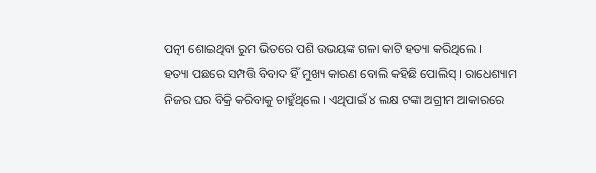ପତ୍ନୀ ଶୋଇଥିବା ରୁମ ଭିତରେ ପଶି ଉଭୟଙ୍କ ଗଳା କାଟି ହତ୍ୟା କରିଥିଲେ ।
ହତ୍ୟା ପଛରେ ସମ୍ପତ୍ତି ବିବାଦ ହିଁ ମୁଖ୍ୟ କାରଣ ବୋଲି କହିଛି ପୋଲିସ୍ । ରାଧେଶ୍ୟାମ ନିଜର ଘର ବିକ୍ରି କରିବାକୁ ଚାହୁଁଥିଲେ । ଏଥିପାଇଁ ୪ ଲକ୍ଷ ଟଙ୍କା ଅଗ୍ରୀମ ଆକାରରେ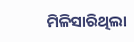ମିଳିସାରିଥିଲା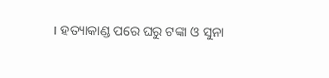। ହତ୍ୟାକାଣ୍ଡ ପରେ ଘରୁ ଟଙ୍କା ଓ ସୁନା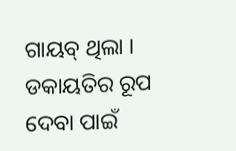ଗାୟବ୍ ଥିଲା । ଡକାୟତିର ରୂପ ଦେବା ପାଇଁ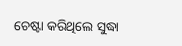ଚେଷ୍ଟା କରିଥିଲେ ସୁଦ୍ଧା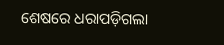ଶେଷରେ ଧରାପଡ଼ିଗଲା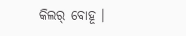କିଲର୍ ବୋହୂ ।